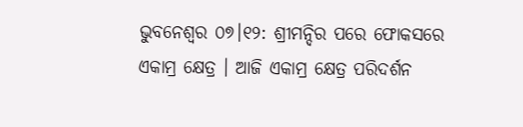ଭୁବନେଶ୍ୱର ୦୭।୧୨: ଶ୍ରୀମନ୍ଦିର ପରେ ଫୋକସରେ ଏକାମ୍ର କ୍ଷେତ୍ର । ଆଜି ଏକାମ୍ର କ୍ଷେତ୍ର ପରିଦର୍ଶନ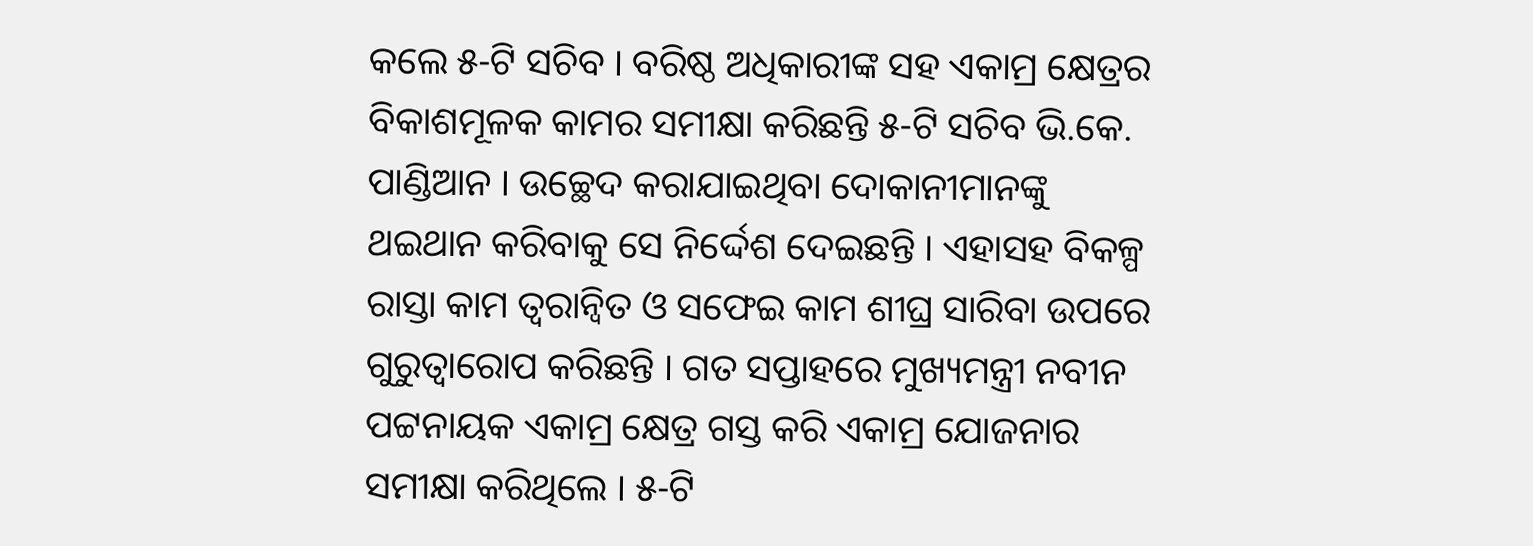କଲେ ୫-ଟି ସଚିବ । ବରିଷ୍ଠ ଅଧିକାରୀଙ୍କ ସହ ଏକାମ୍ର କ୍ଷେତ୍ରର ବିକାଶମୂଳକ କାମର ସମୀକ୍ଷା କରିଛନ୍ତି ୫-ଟି ସଚିବ ଭି.କେ. ପାଣ୍ଡିଆନ । ଉଚ୍ଛେଦ କରାଯାଇଥିବା ଦୋକାନୀମାନଙ୍କୁ ଥଇଥାନ କରିବାକୁ ସେ ନିର୍ଦ୍ଦେଶ ଦେଇଛନ୍ତି । ଏହାସହ ବିକଳ୍ପ ରାସ୍ତା କାମ ତ୍ବରାନ୍ବିତ ଓ ସଫେଇ କାମ ଶୀଘ୍ର ସାରିବା ଉପରେ ଗୁରୁତ୍ବାରୋପ କରିଛନ୍ତି । ଗତ ସପ୍ତାହରେ ମୁଖ୍ୟମନ୍ତ୍ରୀ ନବୀନ ପଟ୍ଟନାୟକ ଏକାମ୍ର କ୍ଷେତ୍ର ଗସ୍ତ କରି ଏକାମ୍ର ଯୋଜନାର ସମୀକ୍ଷା କରିଥିଲେ । ୫-ଟି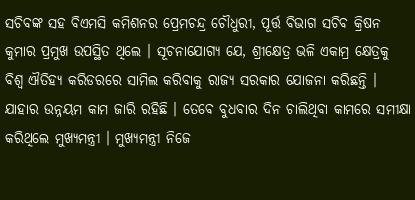ସଚିବଙ୍କ ସହ ବିଏମସି କମିଶନର ପ୍ରେମଚନ୍ଦ୍ର ଚୌଧୁରୀ, ପୂର୍ତ୍ତ ବିଭାଗ ସଚିବ କ୍ରିଷନ କୁମାର ପ୍ରମୁଖ ଉପସ୍ଥିତ ଥିଲେ । ସୂଚନାଯୋଗ୍ୟ ଯେ, ଶ୍ରୀକ୍ଷେତ୍ର ଭଳି ଏକାମ୍ର କ୍ଷେତ୍ରକୁ ବିଶ୍ବ ଐତିହ୍ୟ କରିଡରରେ ସାମିଲ କରିବାକୁ ରାଜ୍ୟ ସରକାର ଯୋଜନା କରିଛନ୍ତି । ଯାହାର ଉନ୍ନୟମ କାମ ଜାରି ରହିଛି । ତେବେ ବୁଧବାର ଦିନ ଚାଲିଥିବା କାମରେ ସମୀକ୍ଷା କରିଥିଲେ ମୁଖ୍ୟମନ୍ତ୍ରୀ । ମୁଖ୍ୟମନ୍ତ୍ରୀ ନିଜେ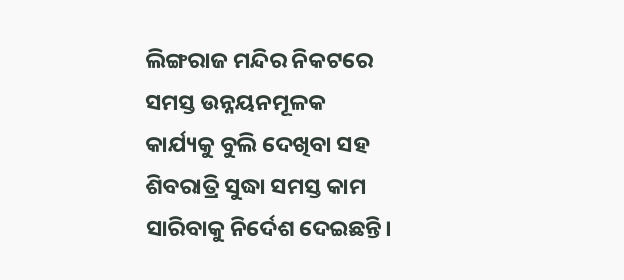ଲିଙ୍ଗରାଜ ମନ୍ଦିର ନିକଟରେ ସମସ୍ତ ଉନ୍ନୟନମୂଳକ କାର୍ଯ୍ୟକୁ ବୁଲି ଦେଖିବା ସହ ଶିବରାତ୍ରି ସୁଦ୍ଧା ସମସ୍ତ କାମ ସାରିବାକୁ ନିର୍ଦେଶ ଦେଇଛନ୍ତି।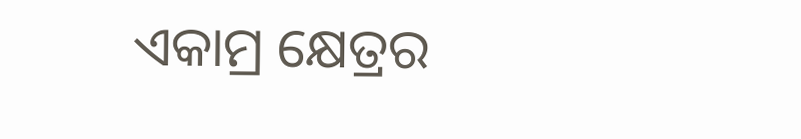ଏକାମ୍ର କ୍ଷେତ୍ରର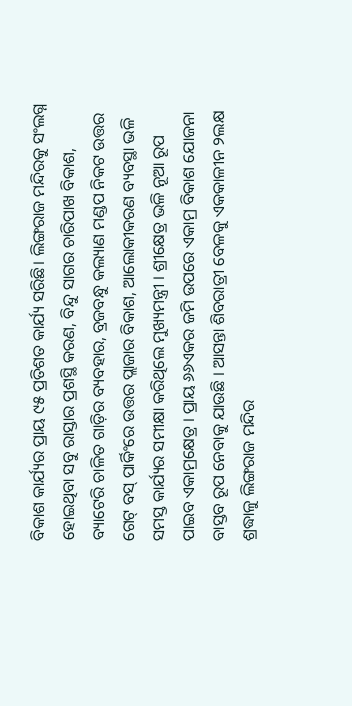ବିକାଶ କାର୍ଯ୍ୟର ପ୍ରାୟ ୯୫ ପ୍ରତିଶତ କାର୍ଯ୍ୟ ସରିଛି। ଲିଙ୍ଗରାଜ ମନ୍ଦିରକୁ ସଂଲଗ୍ନ ହୋଇଥିବା ସବୁ ରାସ୍ତାର ପ୍ରଶସ୍ଥି କରଣ, ବିନ୍ଦୁ ସାଗର ଚାରିପାଖ ବିକାଶ, ବ୍ୟାଟେରି ଚାଳିତ ଗାଡ଼ିର ବ୍ୟବହାର, ବ୍ରଜବନ୍ଧୁ କଲ୍ୟାଣ ମଣ୍ଡପ ନିକଟ ଉତ୍ତର ଗେଟ୍ ବସ୍ ପାର୍କିଂରେ ଉତ୍ତର ପ୍ଲାଜାର ବିକାଶ, ଆଲୋକୀକରଣ ବ୍ୟବସ୍ଥା ଭଳି ସମସ୍ତ କାର୍ଯ୍ୟର ସମୀକ୍ଷା କରିଥିଲେ ମୁଖ୍ୟମନ୍ତ୍ରୀ । ଶ୍ରୀକ୍ଷେତ୍ର ଭଳି ନୂଆ ରୂପ ପାଇବ ଏକାମ୍ରକ୍ଷେତ୍ର । ପ୍ରାୟ ୬୬ଏକର ଜମି ଉପରେ ଏକାମ୍ର ବିକାଶ ଯୋଜନା ବାସ୍ତବ ରୂପ ନେବାକୁ ଯାଉଛି । ଆସନ୍ତା ଶିବରାତ୍ରୀ ବେଳକୁ ଏକକାଳୀନ ୨ଲକ୍ଷ ଶ୍ରଦ୍ଧାଳୁ ଲିଙ୍ଗରାଜ ମନ୍ଦିର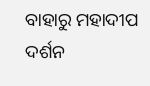ବାହାରୁ ମହାଦୀପ ଦର୍ଶନ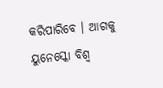କରିପାରିବେ । ଆଗକୁ ୟୁନେସ୍କୋ ବିଶ୍ବ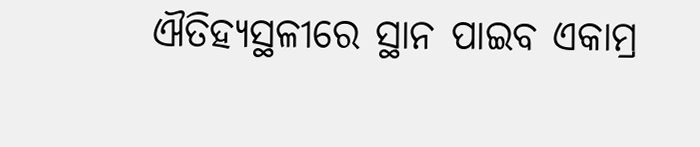ଐତିହ୍ୟସ୍ଥଳୀରେ ସ୍ଥାନ ପାଇବ ଏକାମ୍ର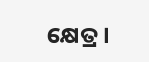କ୍ଷେତ୍ର ।